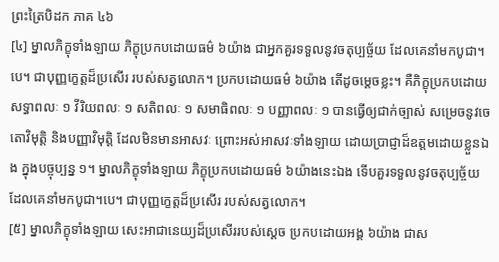ព្រះត្រៃបិដក ភាគ ៤៦
[៤] ម្នាលភិក្ខុទាំងឡាយ ភិក្ខុប្រកបដោយធម៌ ៦យ៉ាង ជាអ្នកគួរទទួលនូវចតុប្បច្ច័យ ដែលគេនាំមកបូជា។បេ។ ជាបុញ្ញក្ខេត្តដ៏ប្រសើរ របស់សត្វលោក។ ប្រកបដោយធម៌ ៦យ៉ាង តើដូចម្តេចខ្លះ។ គឺភិក្ខុប្រកបដោយសទ្ធាពលៈ ១ វីរិយពលៈ ១ សតិពលៈ ១ សមាធិពលៈ ១ បញ្ញាពលៈ ១ បានធ្វើឲ្យជាក់ច្បាស់ សម្រេចនូវចេតោវិមុត្តិ និងបញ្ញាវិមុត្តិ ដែលមិនមានអាសវៈ ព្រោះអស់អាសវៈទាំងឡាយ ដោយប្រាជ្ញាដ៏ឧត្តមដោយខ្លួនឯង ក្នុងបច្ចុប្បន្ន ១។ ម្នាលភិក្ខុទាំងឡាយ ភិក្ខុប្រកបដោយធម៌ ៦យ៉ាងនេះឯង ទើបគួរទទួលនូវចតុប្បច្ច័យ ដែលគេនាំមកបូជា។បេ។ ជាបុញ្ញក្ខេត្តដ៏ប្រសើរ របស់សត្វលោក។
[៥] ម្នាលភិក្ខុទាំងឡាយ សេះអាជានេយ្យដ៏ប្រសើររបស់ស្តេច ប្រកបដោយអង្គ ៦យ៉ាង ជាស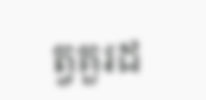ត្វគួរដ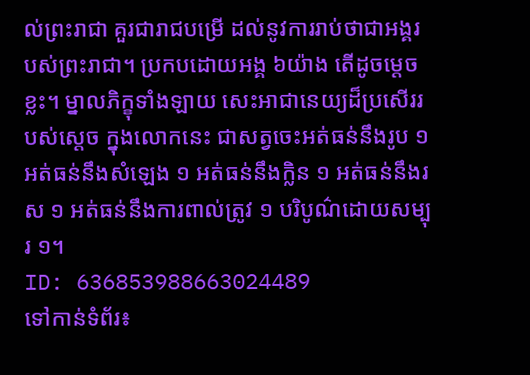ល់ព្រះរាជា គួរជារាជបម្រើ ដល់នូវការរាប់ថាជាអង្គរបស់ព្រះរាជា។ ប្រកបដោយអង្គ ៦យ៉ាង តើដូចម្តេចខ្លះ។ ម្នាលភិក្ខុទាំងឡាយ សេះអាជានេយ្យដ៏ប្រសើររបស់ស្តេច ក្នុងលោកនេះ ជាសត្វចេះអត់ធន់នឹងរូប ១ អត់ធន់នឹងសំឡេង ១ អត់ធន់នឹងក្លិន ១ អត់ធន់នឹងរស ១ អត់ធន់នឹងការពាល់ត្រូវ ១ បរិបូណ៌ដោយសម្បុរ ១។
ID: 636853988663024489
ទៅកាន់ទំព័រ៖